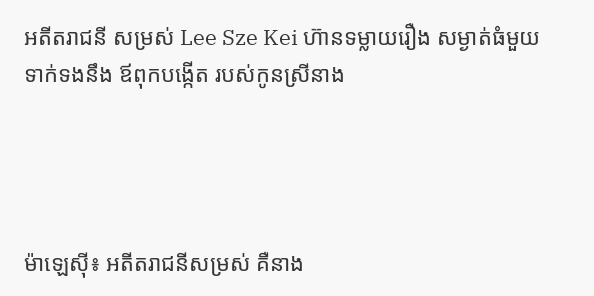អតីតរាជនី សម្រស់ Lee Sze Kei ហ៊ានទម្លាយរឿង សម្ងាត់ធំមួយ ទាក់ទងនឹង ឪពុកបង្កើត របស់កូនស្រីនាង




ម៉ាឡេស៊ី៖ អតីតរាជនីសម្រស់ គឺនាង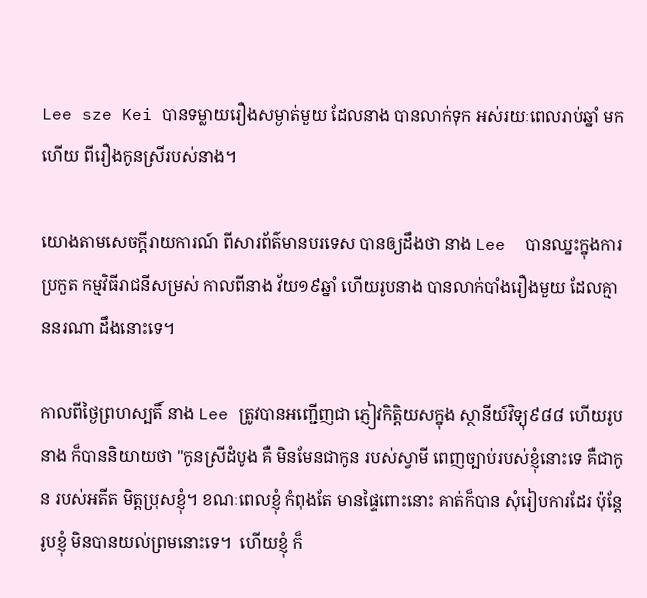Lee sze Kei បានទម្លាយរឿងសម្ងាត់មួយ ដែលនាង បានលាក់ទុក អស់រយៈពេលរាប់ឆ្នាំ មកហើយ ពីរឿងកូនស្រីរបស់នាង។

យោងតាមសេចក្តីរាយការណ៍ ពីសារព័ត៌មានបរទេស បានឲ្យដឹងថា នាង Lee  បានឈ្នះក្នុងការប្រកួត កម្មវិធីរាជនីសម្រស់ កាលពីនាង វ័យ១៩ឆ្នាំ ហើយរូបនាង បានលាក់បាំងរឿងមួយ ដែលគ្មាននរណា ដឹងនោះទេ។

កាលពីថ្ងៃព្រហស្បតិ៍ នាង Lee ត្រូវបានអញ្ជើញជា ភ្ញៀវកិត្តិយសក្នុង ស្ថានីយ៍វិទ្យុ៩៨៨ ហើយរូបនាង ក៏បាននិយាយថា "កូនស្រីដំបូង គឺ មិនមែនជាកូន របស់ស្វាមី ពេញច្បាប់របស់ខ្ញុំនោះទេ គឺជាកូន របស់អតីត មិត្តប្រុសខ្ញុំ។ ខណៈពេលខ្ញុំ កំពុងតែ មានផ្ទៃពោះនោះ គាត់ក៏បាន សុំរៀបការដែរ ប៉ុន្តែរូបខ្ញុំ មិនបានយល់ព្រមនោះទេ។  ហើយខ្ញុំ ក៏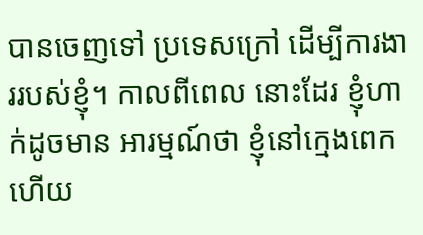បានចេញទៅ ប្រទេសក្រៅ ដើម្បីការងាររបស់ខ្ញុំ។ កាលពីពេល នោះដែរ ខ្ញុំហាក់ដូចមាន អារម្មណ៍ថា ខ្ញុំនៅក្មេងពេក ហើយ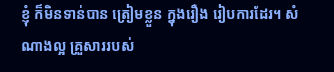ខ្ញុំ ក៏មិនទាន់បាន ត្រៀមខ្លួន ក្នុងរឿង រៀបការដែរ។ សំណាងល្អ គ្រួសាររបស់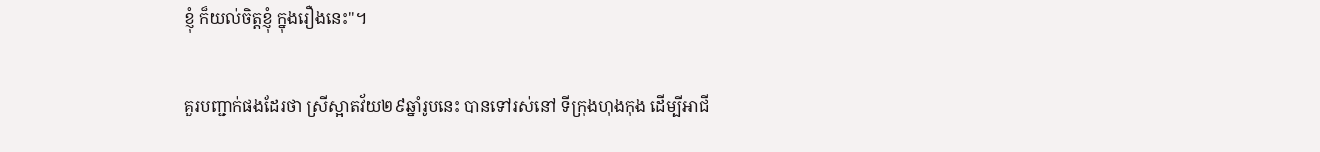ខ្ញុំ ក៏យល់ចិត្តខ្ញុំ ក្នុងរឿងនេះ"។

គួរបញ្ជាក់ផងដែរថា ស្រីស្អាតវ័យ២៩ឆ្នាំរូបនេះ បានទៅរស់នៅ ទីក្រុងហុងកុង ដើម្បីអាជី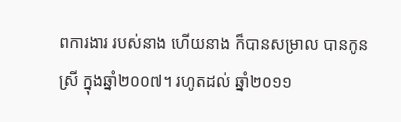ពការងារ របស់នាង ហើយនាង ក៏បានសម្រាល បានកូនស្រី ក្នុងឆ្នាំ២០០៧។ រហូតដល់ ឆ្នាំ២០១១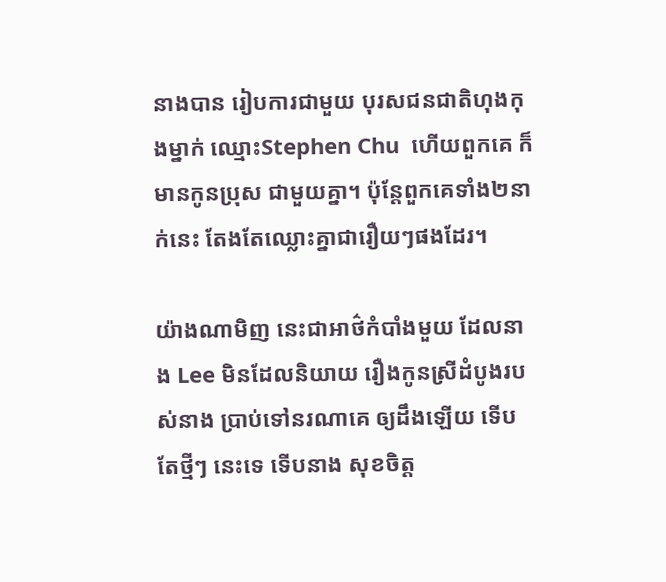នាងបាន រៀបការជាមួយ បុរសជនជាតិហុងកុងម្នាក់ ឈ្មោះStephen Chu  ហើយពួកគេ ក៏មានកូនប្រុស ជាមួយគ្នា។ ប៉ុន្តែពួកគេទាំង២នាក់នេះ តែងតែឈ្លោះគ្នាជារឿយៗផងដែរ។

យ៉ាងណាមិញ នេះជាអាថ៌កំបាំងមួយ ដែលនាង Lee មិនដែលនិយាយ រឿងកូនស្រីដំបូងរបស់នាង ប្រាប់ទៅនរណាគេ ឲ្យដឹងឡើយ ទើបតែថ្មីៗ នេះទេ ទើបនាង សុខចិត្ត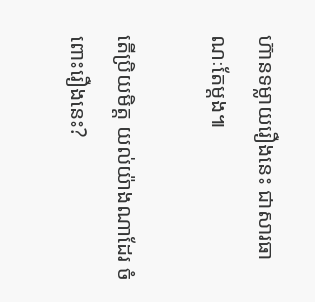ហ៊ានទម្លាយរឿងនេះ ជាសារធាណៈតែម្តង៕

តើប្រិយមិត្ត យល់យ៉ាងណាដែរ ចំពោះរឿងនេះ?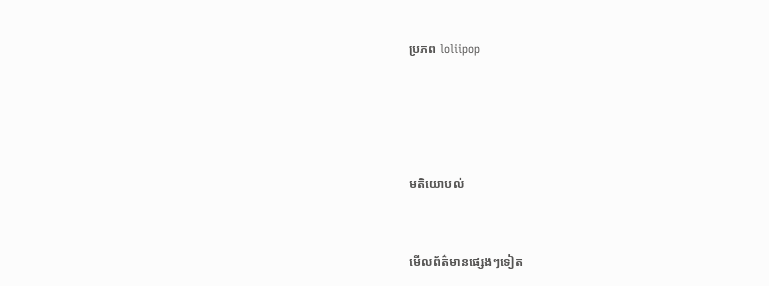ប្រភព loliipop






មតិយោបល់



មើលព័ត៌មានផ្សេងៗទៀត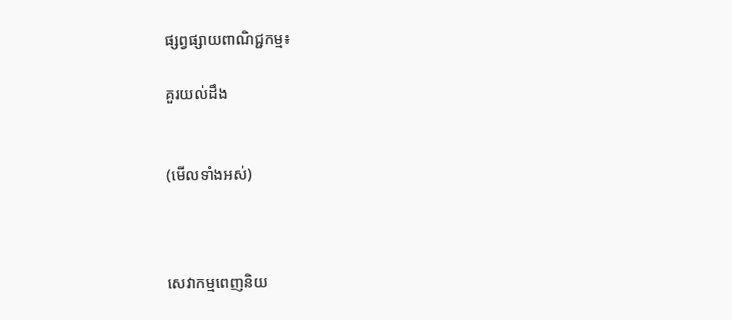ផ្សព្វផ្សាយពាណិជ្ជកម្ម៖

គួរយល់ដឹង


(មើលទាំងអស់)



សេវាកម្មពេញនិយ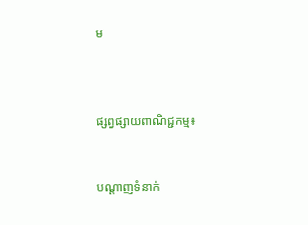ម



ផ្សព្វផ្សាយពាណិជ្ជកម្ម៖


បណ្តាញទំនាក់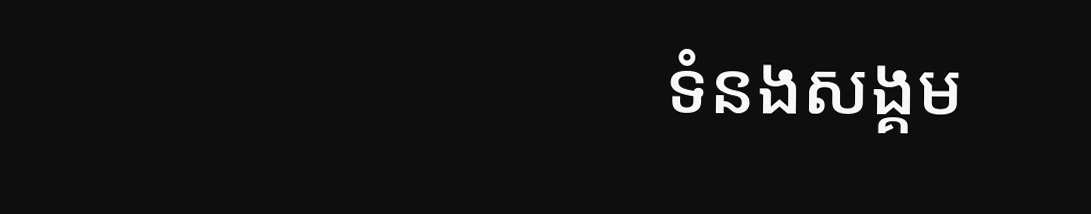ទំនងសង្គម